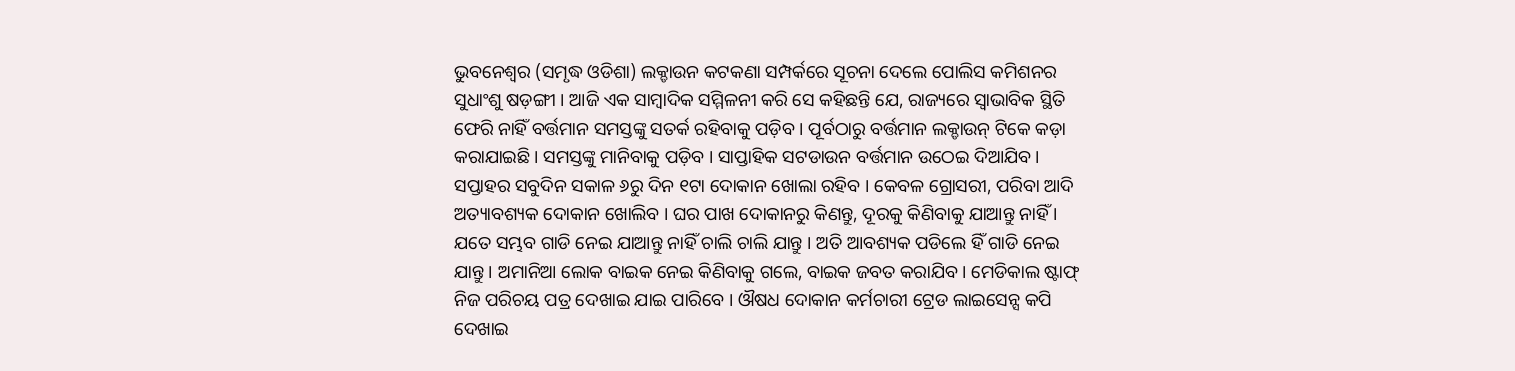ଭୁବନେଶ୍ୱର (ସମୃଦ୍ଧ ଓଡିଶା) ଲକ୍ଡାଉନ କଟକଣା ସମ୍ପର୍କରେ ସୂଚନା ଦେଲେ ପୋଲିସ କମିଶନର ସୁଧାଂଶୁ ଷଡ଼ଙ୍ଗୀ । ଆଜି ଏକ ସାମ୍ବାଦିକ ସମ୍ମିଳନୀ କରି ସେ କହିଛନ୍ତି ଯେ, ରାଜ୍ୟରେ ସ୍ୱାଭାବିକ ସ୍ଥିତି ଫେରି ନାହିଁ ବର୍ତ୍ତମାନ ସମସ୍ତଙ୍କୁ ସତର୍କ ରହିବାକୁ ପଡ଼ିବ । ପୂର୍ବଠାରୁ ବର୍ତ୍ତମାନ ଲକ୍ଡାଉନ୍ ଟିକେ କଡ଼ା କରାଯାଇଛି । ସମସ୍ତଙ୍କୁ ମାନିବାକୁ ପଡ଼ିବ । ସାପ୍ତାହିକ ସଟଡାଉନ ବର୍ତ୍ତମାନ ଉଠେଇ ଦିଆଯିବ । ସପ୍ତାହର ସବୁଦିନ ସକାଳ ୬ରୁ ଦିନ ୧ଟା ଦୋକାନ ଖୋଲା ରହିବ । କେବଳ ଗ୍ରୋସରୀ, ପରିବା ଆଦି ଅତ୍ୟାବଶ୍ୟକ ଦୋକାନ ଖୋଲିବ । ଘର ପାଖ ଦୋକାନରୁ କିଣନ୍ତୁ, ଦୂରକୁ କିଣିବାକୁ ଯାଆନ୍ତୁ ନାହିଁ । ଯତେ ସମ୍ଭବ ଗାଡି ନେଇ ଯାଆନ୍ତୁ ନାହିଁ ଚାଲି ଚାଲି ଯାନ୍ତୁ । ଅତି ଆବଶ୍ୟକ ପଡିଲେ ହିଁ ଗାଡି ନେଇ ଯାନ୍ତୁ । ଅମାନିଆ ଲୋକ ବାଇକ ନେଇ କିଣିବାକୁ ଗଲେ, ବାଇକ ଜବତ କରାଯିବ । ମେଡିକାଲ ଷ୍ଟାଫ୍ ନିଜ ପରିଚୟ ପତ୍ର ଦେଖାଇ ଯାଇ ପାରିବେ । ଔଷଧ ଦୋକାନ କର୍ମଚାରୀ ଟ୍ରେଡ ଲାଇସେନ୍ସ କପି ଦେଖାଇ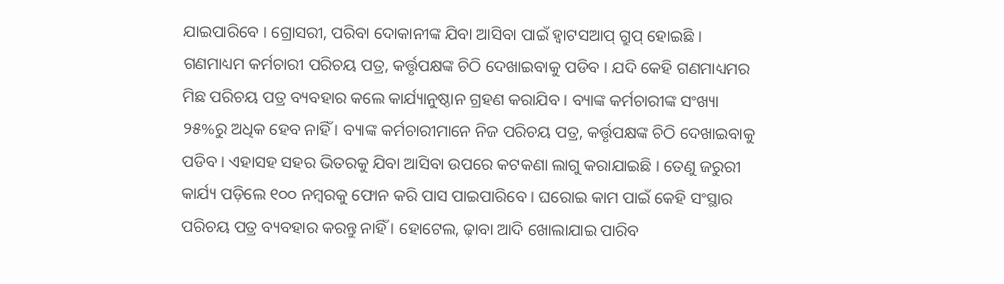ଯାଇପାରିବେ । ଗ୍ରୋସରୀ, ପରିବା ଦୋକାନୀଙ୍କ ଯିବା ଆସିବା ପାଇଁ ହ୍ୱାଟସଆପ୍ ଗ୍ରୁପ୍ ହୋଇଛି । ଗଣମାଧ୍ୟମ କର୍ମଚାରୀ ପରିଚୟ ପତ୍ର, କର୍ତ୍ତୃପକ୍ଷଙ୍କ ଚିଠି ଦେଖାଇବାକୁ ପଡିବ । ଯଦି କେହି ଗଣମାଧ୍ୟମର ମିଛ ପରିଚୟ ପତ୍ର ବ୍ୟବହାର କଲେ କାର୍ଯ୍ୟାନୁଷ୍ଠାନ ଗ୍ରହଣ କରାଯିବ । ବ୍ୟାଙ୍କ କର୍ମଚାରୀଙ୍କ ସଂଖ୍ୟା ୨୫%ରୁ ଅଧିକ ହେବ ନାହିଁ । ବ୍ୟାଙ୍କ କର୍ମଚାରୀମାନେ ନିଜ ପରିଚୟ ପତ୍ର, କର୍ତ୍ତୃପକ୍ଷଙ୍କ ଚିଠି ଦେଖାଇବାକୁ ପଡିବ । ଏହାସହ ସହର ଭିତରକୁ ଯିବା ଆସିବା ଉପରେ କଟକଣା ଲାଗୁ କରାଯାଇଛି । ତେଣୁ ଜରୁରୀ କାର୍ଯ୍ୟ ପଡ଼ିଲେ ୧୦୦ ନମ୍ବରକୁ ଫୋନ କରି ପାସ ପାଇପାରିବେ । ଘରୋଇ କାମ ପାଇଁ କେହି ସଂସ୍ଥାର ପରିଚୟ ପତ୍ର ବ୍ୟବହାର କରନ୍ତୁ ନାହିଁ । ହୋଟେଲ, ଢ଼ାବା ଆଦି ଖୋଲାଯାଇ ପାରିବ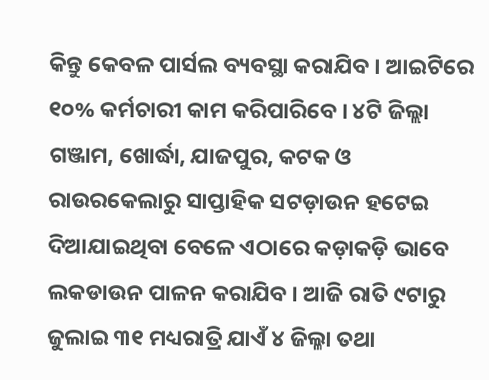କିନ୍ତୁ କେବଳ ପାର୍ସଲ ବ୍ୟବସ୍ଥା କରାଯିବ । ଆଇଟିରେ ୧୦% କର୍ମଚାରୀ କାମ କରିପାରିବେ । ୪ଟି ଜିଲ୍ଲା ଗଞ୍ଜାମ, ଖୋର୍ଦ୍ଧା, ଯାଜପୁର, କଟକ ଓ ରାଉରକେଲାରୁ ସାପ୍ତାହିକ ସଟଡ଼ାଉନ ହଟେଇ ଦିଆଯାଇଥିବା ବେଳେ ଏଠାରେ କଡ଼ାକଡ଼ି ଭାବେ ଲକଡାଉନ ପାଳନ କରାଯିବ । ଆଜି ରାତି ୯ଟାରୁ ଜୁଲାଇ ୩୧ ମଧ୍ୟରାତ୍ରି ଯାଏଁ ୪ ଜିଲ୍ଳା ତଥା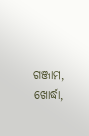ଗଞ୍ଜାମ, ଖୋର୍ଦ୍ଧା,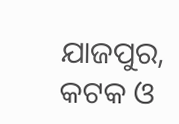ଯାଜପୁର, କଟକ ଓ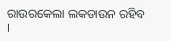ରାଉରକେଲା ଲକଡାଉନ ରହିବ ।